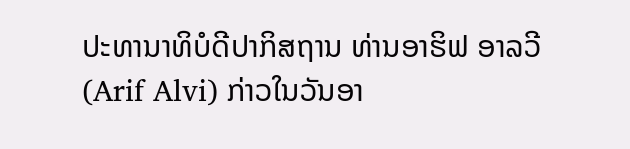ປະທານາທິບໍດີປາກິສຖານ ທ່ານອາຮິຟ ອາລວີ (Arif Alvi) ກ່າວໃນວັນອາ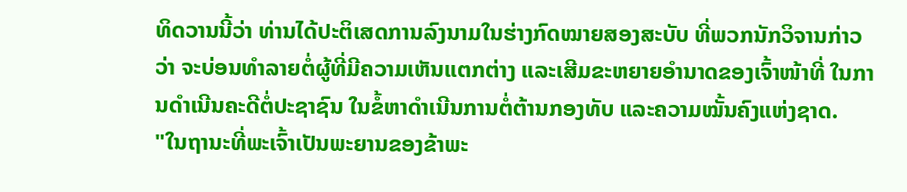ທິດວານນີ້ວ່າ ທ່ານໄດ້ປະຕິເສດການລົງນາມໃນຮ່າງກົດໝາຍສອງສະບັບ ທີ່ພວກນັກວິຈານກ່າວວ່າ ຈະບ່ອນທຳລາຍຕໍ່ຜູ້ທີ່ມີຄວາມເຫັນແຕກຕ່າງ ແລະເສີມຂະຫຍາຍອຳນາດຂອງເຈົ້າໜ້າທີ່ ໃນການດຳເນີນຄະດີຕໍ່ປະຊາຊົນ ໃນຂໍ້ຫາດຳເນີນການຕໍ່ຕ້ານກອງທັບ ແລະຄວາມໝັ້ນຄົງແຫ່ງຊາດ.
"ໃນຖານະທີ່ພະເຈົ້າເປັນພະຍານຂອງຂ້າພະ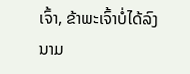ເຈົ້າ, ຂ້າພະເຈົ້າບໍ່ໄດ້ລົງນາມ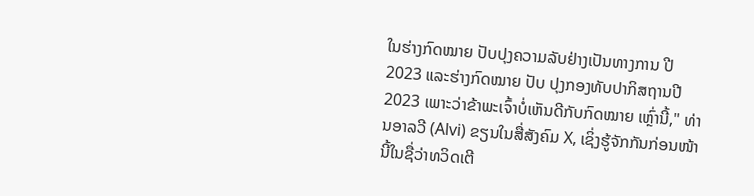ໃນຮ່າງກົດໝາຍ ປັບປຸງຄວາມລັບຢ່າງເປັນທາງການ ປີ 2023 ແລະຮ່າງກົດໝາຍ ປັບ ປຸງກອງທັບປາກິສຖານປີ 2023 ເພາະວ່າຂ້າພະເຈົ້າບໍ່ເຫັນດີກັບກົດໝາຍ ເຫຼົ່ານີ້," ທ່ານອາລວີ (Alvi) ຂຽນໃນສື່ສັງຄົມ X, ເຊິ່ງຮູ້ຈັກກັນກ່ອນໜ້ານີ້ໃນຊື່ວ່າທວິດເຕີ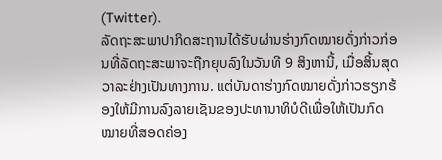(Twitter).
ລັດຖະສະພາປາກິດສະຖານໄດ້ຮັບຜ່ານຮ່າງກົດໝາຍດັ່ງກ່າວກ່ອນທີ່ລັດຖະສະພາຈະຖືກຍຸບລົງໃນວັນທີ 9 ສິງຫານີ້, ເມື່ອສິ້ນສຸດວາລະຢ່າງເປັນທາງການ. ແຕ່ບັນດາຮ່າງກົດໝາຍດັ່ງກ່າວຮຽກຮ້ອງໃຫ້ມີການລົງລາຍເຊັນຂອງປະທານາທິບໍດີເພື່ອໃຫ້ເປັນກົດໝາຍທີ່ສອດຄ່ອງ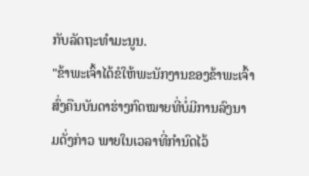ກັບລັດຖະທຳມະນູນ.
"ຂ້າພະເຈົ້າໄດ້ຂໍໃຫ້ພະນັກງານຂອງຂ້າພະເຈົ້າສົ່ງຄືນບັນດາຮ່າງກົດໝາຍທີ່ບໍ່ມີການລົງນາມດັ່ງກ່າວ ພາຍໃນເວລາທີ່ກໍານົດໄວ້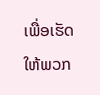ເພື່ອເຮັດໃຫ້ພວກ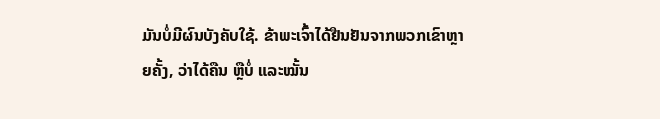ມັນບໍ່ມີຜົນບັງຄັບໃຊ້. ຂ້າພະເຈົ້າໄດ້ຢືນຢັນຈາກພວກເຂົາຫຼາຍຄັ້ງ, ວ່າໄດ້ຄືນ ຫຼືບໍ່ ແລະໝັ້ນ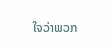ໃຈວ່າພວກ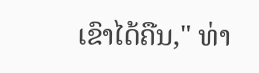ເຂົາໄດ້ຄືນ," ທ່າ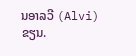ນອາລວີ (Alvi) ຂຽນ.